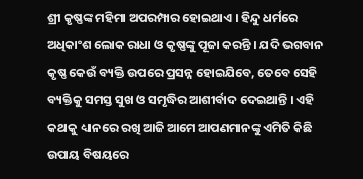ଶ୍ରୀ କୃଷ୍ଣଙ୍କ ମହିମା ଅପରମ୍ପାର ହୋଇଥାଏ । ହିନ୍ଦୁ ଧର୍ମରେ ଅଧିକାଂଶ ଲୋକ ରାଧା ଓ କୃଷ୍ଣଙ୍କୁ ପୂଜା କରନ୍ତି । ଯଦି ଭଗବାନ କୃଷ୍ଣ କେଉଁ ବ୍ୟକ୍ତି ଉପରେ ପ୍ରସନ୍ନ ହୋଇଯିବେ, ତେବେ ସେହି ବ୍ୟକ୍ତିକୁ ସମସ୍ତ ସୁଖ ଓ ସମୃଦ୍ଧିର ଆଶୀର୍ବାଦ ଦେଇଥାନ୍ତି । ଏହି କଥାକୁ ଧ୍ୟାନରେ ରଖି ଆଜି ଆମେ ଆପଣମାନଙ୍କୁ ଏମିତି କିଛି ଉପାୟ ବିଷୟରେ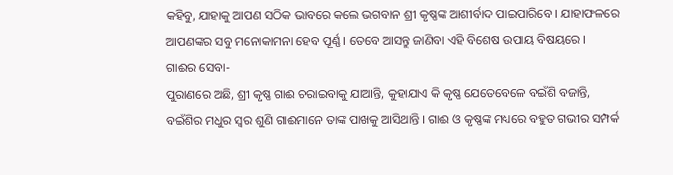କହିବୁ, ଯାହାକୁ ଆପଣ ସଠିକ ଭାବରେ କଲେ ଭଗବାନ ଶ୍ରୀ କୃଷ୍ଣଙ୍କ ଆଶୀର୍ବାଦ ପାଇପାରିବେ । ଯାହାଫଳରେ ଆପଣଙ୍କର ସବୁ ମନୋକାମନା ହେବ ପୂର୍ଣ୍ଣ । ତେବେ ଆସନ୍ତୁ ଜାଣିବା ଏହି ବିଶେଷ ଉପାୟ ବିଷୟରେ ।
ଗାଈର ସେବା-
ପୁରାଣରେ ଅଛି, ଶ୍ରୀ କୃଷ୍ଣ ଗାଈ ଚରାଇବାକୁ ଯାଆନ୍ତି, କୁହାଯାଏ କି କୃଷ୍ଣ ଯେତେବେଳେ ବଇଁଶି ବଜାନ୍ତି, ବଇଁଶିର ମଧୁର ସ୍ଵର ଶୁଣି ଗାଈମାନେ ତାଙ୍କ ପାଖକୁ ଆସିଥାନ୍ତି । ଗାଈ ଓ କୃଷ୍ଣଙ୍କ ମଧ୍ୟରେ ବହୁତ ଗଭୀର ସମ୍ପର୍କ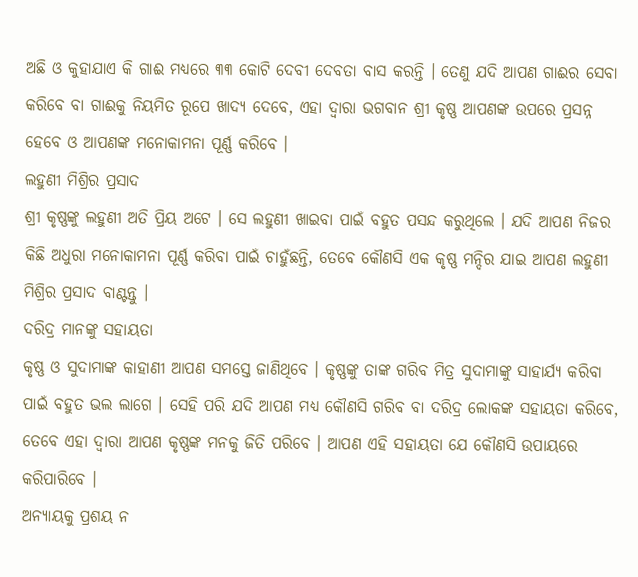ଅଛି ଓ କୁହାଯାଏ କି ଗାଈ ମଧ୍ୟରେ ୩୩ କୋଟି ଦେବୀ ଦେବତା ବାସ କରନ୍ତି । ତେଣୁ ଯଦି ଆପଣ ଗାଈର ସେବା କରିବେ ବା ଗାଈକୁ ନିୟମିତ ରୂପେ ଖାଦ୍ୟ ଦେବେ, ଏହା ଦ୍ଵାରା ଭଗବାନ ଶ୍ରୀ କୃଷ୍ଣ ଆପଣଙ୍କ ଉପରେ ପ୍ରସନ୍ନ ହେବେ ଓ ଆପଣଙ୍କ ମନୋକାମନା ପୂର୍ଣ୍ଣ କରିବେ ।
ଲହୁଣୀ ମିଶ୍ରିର ପ୍ରସାଦ
ଶ୍ରୀ କୃଷ୍ଣଙ୍କୁ ଲହୁଣୀ ଅତି ପ୍ରିୟ ଅଟେ । ସେ ଲହୁଣୀ ଖାଇବା ପାଇଁ ବହୁତ ପସନ୍ଦ କରୁଥିଲେ । ଯଦି ଆପଣ ନିଜର କିଛି ଅଧୁରା ମନୋକାମନା ପୂର୍ଣ୍ଣ କରିବା ପାଇଁ ଚାହୁଁଛନ୍ତି, ତେବେ କୌଣସି ଏକ କୃଷ୍ଣ ମନ୍ଦିର ଯାଇ ଆପଣ ଲହୁଣୀ ମିଶ୍ରିର ପ୍ରସାଦ ବାଣ୍ଟନ୍ତୁ ।
ଦରିଦ୍ର ମାନଙ୍କୁ ସହାୟତା
କୃଷ୍ଣ ଓ ସୁଦାମାଙ୍କ କାହାଣୀ ଆପଣ ସମସ୍ତେ ଜାଣିଥିବେ । କୃଷ୍ଣଙ୍କୁ ତାଙ୍କ ଗରିବ ମିତ୍ର ସୁଦାମାଙ୍କୁ ସାହାର୍ଯ୍ୟ କରିବା ପାଇଁ ବହୁତ ଭଲ ଲାଗେ । ସେହି ପରି ଯଦି ଆପଣ ମଧ୍ୟ କୌଣସି ଗରିବ ବା ଦରିଦ୍ର ଲୋକଙ୍କ ସହାୟତା କରିବେ, ତେବେ ଏହା ଦ୍ଵାରା ଆପଣ କୃଷ୍ଣଙ୍କ ମନକୁ ଜିତି ପରିବେ । ଆପଣ ଏହି ସହାୟତା ଯେ କୌଣସି ଉପାୟରେ କରିପାରିବେ ।
ଅନ୍ୟାୟକୁ ପ୍ରଶୟ ନ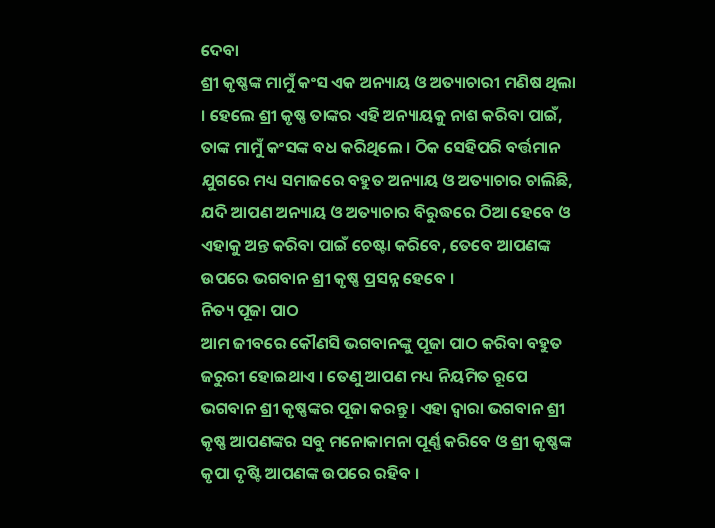ଦେବା
ଶ୍ରୀ କୃଷ୍ଣଙ୍କ ମାମୁଁ କଂସ ଏକ ଅନ୍ୟାୟ ଓ ଅତ୍ୟାଚାରୀ ମଣିଷ ଥିଲା । ହେଲେ ଶ୍ରୀ କୃଷ୍ଣ ତାଙ୍କର ଏହି ଅନ୍ୟାୟକୁ ନାଶ କରିବା ପାଇଁ, ତାଙ୍କ ମାମୁଁ କଂସଙ୍କ ବଧ କରିଥିଲେ । ଠିକ ସେହିପରି ବର୍ତ୍ତମାନ ଯୁଗରେ ମଧ୍ୟ ସମାଜରେ ବହୁତ ଅନ୍ୟାୟ ଓ ଅତ୍ୟାଚାର ଚାଲିଛି, ଯଦି ଆପଣ ଅନ୍ୟାୟ ଓ ଅତ୍ୟାଚାର ବିରୁଦ୍ଧରେ ଠିଆ ହେବେ ଓ ଏହାକୁ ଅନ୍ତ କରିବା ପାଇଁ ଚେଷ୍ଟା କରିବେ, ତେବେ ଆପଣଙ୍କ ଉପରେ ଭଗବାନ ଶ୍ରୀ କୃଷ୍ଣ ପ୍ରସନ୍ନ ହେବେ ।
ନିତ୍ୟ ପୂଜା ପାଠ
ଆମ ଜୀବରେ କୌଣସି ଭଗବାନଙ୍କୁ ପୂଜା ପାଠ କରିବା ବହୁତ ଜରୁରୀ ହୋଇଥାଏ । ତେଣୁ ଆପଣ ମଧ୍ୟ ନିୟମିତ ରୂପେ ଭଗବାନ ଶ୍ରୀ କୃଷ୍ଣଙ୍କର ପୂଜା କରନ୍ତୁ । ଏହା ଦ୍ଵାରା ଭଗବାନ ଶ୍ରୀ କୃଷ୍ଣ ଆପଣଙ୍କର ସବୁ ମନୋକାମନା ପୂର୍ଣ୍ଣ କରିବେ ଓ ଶ୍ରୀ କୃଷ୍ଣଙ୍କ କୃପା ଦୃଷ୍ଟି ଆପଣଙ୍କ ଉପରେ ରହିବ ।